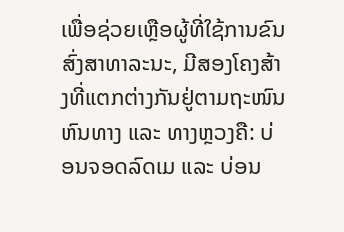ເພື່ອຊ່ວຍເຫຼືອຜູ້ທີ່ໃຊ້ການຂົນສົ່ງສາທາລະນະ, ມີສອງໂຄງສ້າງທີ່ແຕກຕ່າງກັນຢູ່ຕາມຖະໜົນຫົນທາງ ແລະ ທາງຫຼວງຄື: ບ່ອນຈອດລົດເມ ແລະ ບ່ອນ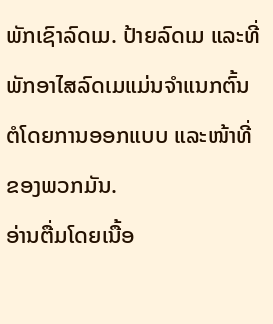ພັກເຊົາລົດເມ. ປ້າຍລົດເມ ແລະທີ່ພັກອາໄສລົດເມແມ່ນຈໍາແນກຕົ້ນຕໍໂດຍການອອກແບບ ແລະໜ້າທີ່ຂອງພວກມັນ.
ອ່ານຕື່ມໂດຍເນື້ອ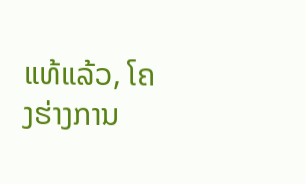ແທ້ແລ້ວ, ໂຄງຮ່າງການ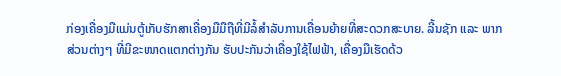ກ່ອງເຄື່ອງມືແມ່ນຕູ້ເກັບຮັກສາເຄື່ອງມືມືຖືທີ່ມີລໍ້ສໍາລັບການເຄື່ອນຍ້າຍທີ່ສະດວກສະບາຍ. ລີ້ນຊັກ ແລະ ພາກສ່ວນຕ່າງໆ ທີ່ມີຂະໜາດແຕກຕ່າງກັນ ຮັບປະກັນວ່າເຄື່ອງໃຊ້ໄຟຟ້າ, ເຄື່ອງມືເຮັດດ້ວ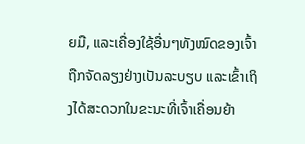ຍມື, ແລະເຄື່ອງໃຊ້ອື່ນໆທັງໝົດຂອງເຈົ້າຖືກຈັດລຽງຢ່າງເປັນລະບຽບ ແລະເຂົ້າເຖິງໄດ້ສະດວກໃນຂະນະທີ່ເຈົ້າເຄື່ອນຍ້າ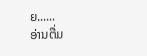ຍ......
ອ່ານຕື່ມ